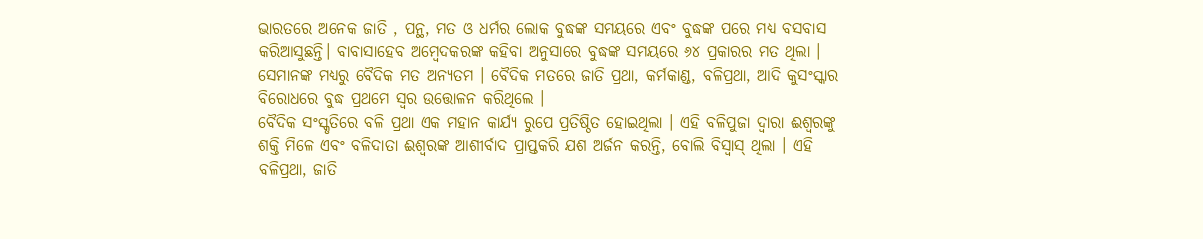ଭାରତରେ ଅନେକ ଜାତି , ପନ୍ଥ, ମତ ଓ ଧର୍ମର ଲୋକ ବୁଦ୍ଧଙ୍କ ସମୟରେ ଏବଂ ବୁଦ୍ଧଙ୍କ ପରେ ମଧ୍ୟ ବସବାସ କରିଆସୁଛନ୍ତି। ବାବାସାହେବ ଅମ୍ବେଦକରଙ୍କ କହିବା ଅନୁସାରେ ବୁଦ୍ଧଙ୍କ ସମୟରେ ୬୪ ପ୍ରକାରର ମତ ଥିଲା । ସେମାନଙ୍କ ମଧ୍ୟରୁ ବୈଦିକ ମତ ଅନ୍ୟତମ । ବୈଦିକ ମତରେ ଜାତି ପ୍ରଥା, କର୍ମକାଣ୍ଡ, ବଳିପ୍ରଥା, ଆଦି କୁସଂସ୍କାର ବିରୋଧରେ ବୁଦ୍ଧ ପ୍ରଥମେ ସ୍ବର ଉତ୍ତୋଳନ କରିଥିଲେ ।
ବୈଦିକ ସଂସ୍କୃତିରେ ବଳି ପ୍ରଥା ଏକ ମହାନ କାର୍ଯ୍ୟ ରୁପେ ପ୍ରତିଷ୍ଠିତ ହୋଇଥିଲା । ଏହି ବଳିପୁଜା ଦ୍ବାରା ଈଶ୍ୱରଙ୍କୁ ଶକ୍ତି ମିଳେ ଏବଂ ବଳିଦାତା ଈଶ୍ବରଙ୍କ ଆଶୀର୍ବାଦ ପ୍ରାପ୍ତକରି ଯଶ ଅର୍ଜନ କରନ୍ତି, ବୋଲି ବିସ୍ବାସ୍ ଥିଲା । ଏହି ବଳିପ୍ରଥା, ଜାତି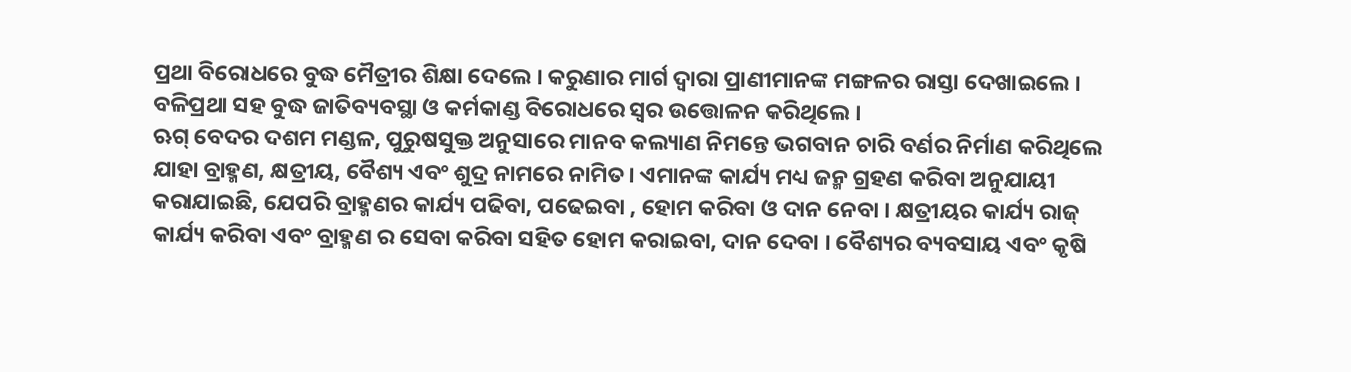ପ୍ରଥା ବିରୋଧରେ ବୁଦ୍ଧ ମୈତ୍ରୀର ଶିକ୍ଷା ଦେଲେ । କରୁଣାର ମାର୍ଗ ଦ୍ବାରା ପ୍ରାଣୀମାନଙ୍କ ମଙ୍ଗଳର ରାସ୍ତା ଦେଖାଇଲେ । ବଳିପ୍ରଥା ସହ ବୁଦ୍ଧ ଜାତିବ୍ୟବସ୍ଥା ଓ କର୍ମକାଣ୍ଡ ବିରୋଧରେ ସ୍ବର ଉତ୍ତୋଳନ କରିଥିଲେ ।
ଋଗ୍ ବେଦର ଦଶମ ମଣ୍ଡଳ, ପୁରୁଷସୁକ୍ତ ଅନୁସାରେ ମାନବ କଲ୍ୟାଣ ନିମନ୍ତେ ଭଗବାନ ଚାରି ବର୍ଣର ନିର୍ମାଣ କରିଥିଲେ ଯାହା ବ୍ରାହ୍ମଣ, କ୍ଷତ୍ରୀୟ, ବୈଶ୍ୟ ଏବଂ ଶୁଦ୍ର ନାମରେ ନାମିତ। ଏମାନଙ୍କ କାର୍ଯ୍ୟ ମଧ୍ୟ ଜନ୍ମ ଗ୍ରହଣ କରିବା ଅନୁଯାୟୀ କରାଯାଇଛି, ଯେପରି ବ୍ରାହ୍ମଣର କାର୍ଯ୍ୟ ପଢିବା, ପଢେଇବା , ହୋମ କରିବା ଓ ଦାନ ନେବା । କ୍ଷତ୍ରୀୟର କାର୍ଯ୍ୟ ରାଜ୍ କାର୍ଯ୍ୟ କରିବା ଏବଂ ବ୍ରାହ୍ମଣ ର ସେବା କରିବା ସହିତ ହୋମ କରାଇବା, ଦାନ ଦେବା । ବୈଶ୍ୟର ବ୍ୟବସାୟ ଏବଂ କୃଷି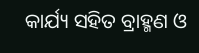କାର୍ଯ୍ୟ ସହିତ ବ୍ରାହ୍ମଣ ଓ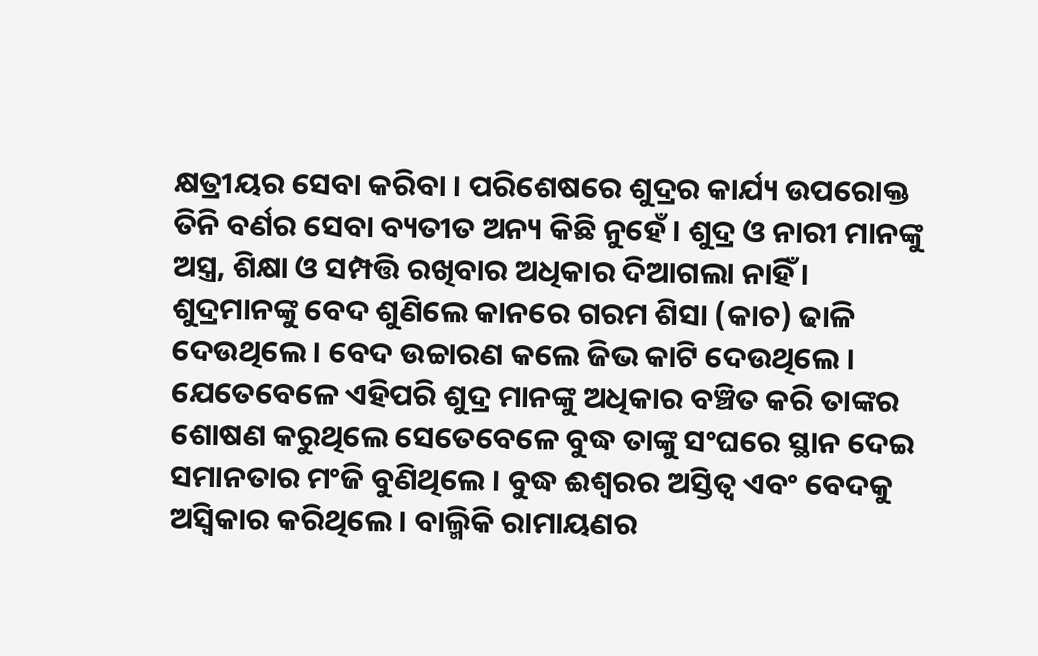କ୍ଷତ୍ରୀୟର ସେବା କରିବା । ପରିଶେଷରେ ଶୁଦ୍ରର କାର୍ଯ୍ୟ ଉପରୋକ୍ତ ତିନି ବର୍ଣର ସେବା ବ୍ୟତୀତ ଅନ୍ୟ କିଛି ନୁହେଁ । ଶୁଦ୍ର ଓ ନାରୀ ମାନଙ୍କୁ ଅସ୍ତ୍ର, ଶିକ୍ଷା ଓ ସମ୍ପତ୍ତି ରଖିବାର ଅଧିକାର ଦିଆଗଲା ନାହିଁ ।
ଶୁଦ୍ରମାନଙ୍କୁ ବେଦ ଶୁଣିଲେ କାନରେ ଗରମ ଶିସା (କାଚ) ଢାଳି ଦେଉଥିଲେ । ବେଦ ଉଚ୍ଚାରଣ କଲେ ଜିଭ କାଟି ଦେଉଥିଲେ । ଯେତେବେଳେ ଏହିପରି ଶୁଦ୍ର ମାନଙ୍କୁ ଅଧିକାର ବଞ୍ଚିତ କରି ତାଙ୍କର ଶୋଷଣ କରୁଥିଲେ ସେତେବେଳେ ବୁଦ୍ଧ ତାଙ୍କୁ ସଂଘରେ ସ୍ଥାନ ଦେଇ ସମାନତାର ମଂଜି ବୁଣିଥିଲେ । ବୁଦ୍ଧ ଈଶ୍ବରର ଅସ୍ତିତ୍ବ ଏବଂ ବେଦକୁ ଅସ୍ବିକାର କରିଥିଲେ । ବାଲ୍ମିକି ରାମାୟଣର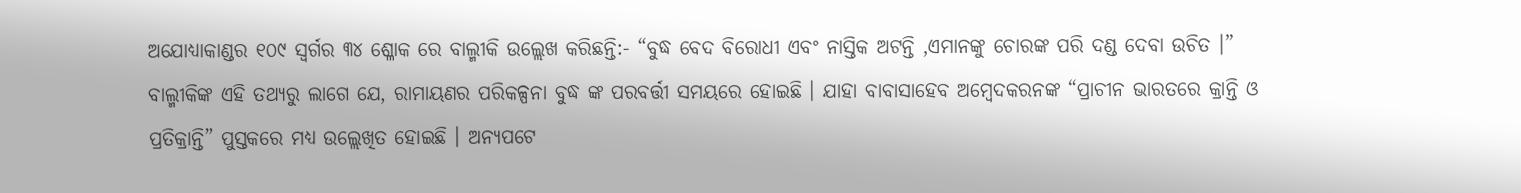ଅଯୋଧ୍ୟାକାଣ୍ଡର ୧୦୯ ସ୍ବର୍ଗର ୩୪ ଶ୍ଳୋକ ରେ ବାଲ୍ମୀକି ଉଲ୍ଲେଖ କରିଛନ୍ତି:- “ବୁଦ୍ଧ ବେଦ ବିରୋଧୀ ଏବଂ ନାସ୍ତିକ ଅଟନ୍ତି ,ଏମାନଙ୍କୁ ଚୋରଙ୍କ ପରି ଦଣ୍ଡ ଦେବା ଉଚିତ ।” ବାଲ୍ମୀକିଙ୍କ ଏହି ତଥ୍ୟରୁ ଲାଗେ ଯେ, ରାମାୟଣର ପରିକଳ୍ପନା ବୁଦ୍ଧ ଙ୍କ ପରବର୍ତ୍ତୀ ସମୟରେ ହୋଇଛି । ଯାହା ବାବାସାହେବ ଅମ୍ବେଦକରନଙ୍କ “ପ୍ରାଚୀନ ଭାରତରେ କ୍ରାନ୍ତି ଓ ପ୍ରତିକ୍ରାନ୍ତି” ପୁସ୍ତକରେ ମଧ୍ୟ ଉଲ୍ଲେଖିତ ହୋଇଛି । ଅନ୍ୟପଟେ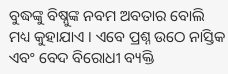ବୁଦ୍ଧଙ୍କୁ ବିଷ୍ନୁଙ୍କ ନବମ ଅବତାର ବୋଲି ମଧ୍ୟ କୁହାଯାଏ । ଏବେ ପ୍ରଶ୍ନ ଉଠେ ନାସ୍ତିକ ଏବଂ ବେଦ ବିରୋଧୀ ବ୍ୟକ୍ତି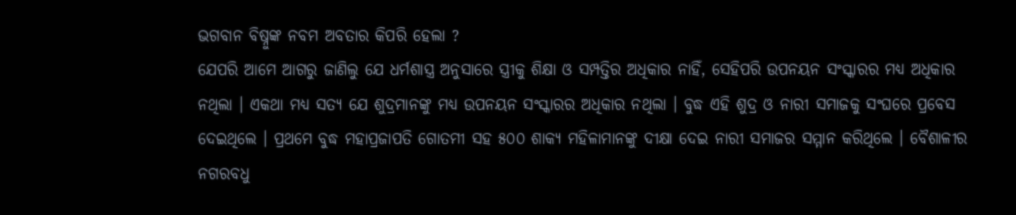ଭଗବାନ ବିଷ୍ନୁଙ୍କ ନବମ ଅବତାର କିପରି ହେଲା ?
ଯେପରି ଆମେ ଆଗରୁ ଜାଣିଲୁ ଯେ ଧର୍ମଶାସ୍ତ୍ର ଅନୁସାରେ ସ୍ତ୍ରୀକୁ ଶିକ୍ଷା ଓ ସମ୍ପତ୍ତିର ଅଧିକାର ନାହିଁ, ସେହିପରି ଉପନୟନ ସଂସ୍କାରର ମଧ୍ୟ ଅଧିକାର ନଥିଲା । ଏକଥା ମଧ୍ୟ ସତ୍ୟ ଯେ ଶୁଦ୍ରମାନଙ୍କୁ ମଧ୍ୟ ଉପନୟନ ସଂସ୍କାରର ଅଧିକାର ନଥିଲା । ବୁଦ୍ଧ ଏହି ଶୁଦ୍ର ଓ ନାରୀ ସମାଜକୁ ସଂଘରେ ପ୍ରବେସ ଦେଇଥିଲେ । ପ୍ରଥମେ ବୁଦ୍ଧ ମହାପ୍ରଜାପତି ଗୋତମୀ ସହ ୫୦୦ ଶାକ୍ୟ ମହିଳାମାନଙ୍କୁ ଦୀକ୍ଷା ଦେଇ ନାରୀ ସମାଜର ସମ୍ମାନ କରିଥିଲେ । ବୈଶାଳୀର ନଗରବଧୁ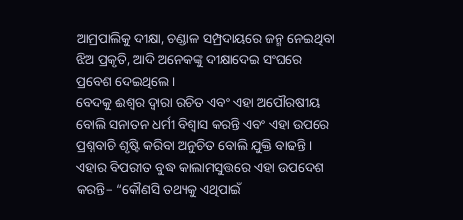ଆମ୍ରପାଲିକୁ ଦୀକ୍ଷା, ଚଣ୍ଡାଳ ସମ୍ପ୍ରଦାୟରେ ଜନ୍ମ ନେଇଥିବା ଝିଅ ପ୍ରକୃତି, ଆଦି ଅନେକଙ୍କୁ ଦୀକ୍ଷାଦେଇ ସଂଘରେ ପ୍ରବେଶ ଦେଇଥିଲେ ।
ବେଦକୁ ଈଶ୍ବର ଦ୍ଵାରା ରଚିତ ଏବଂ ଏହା ଅପୌରଷୀୟ ବୋଲି ସନାତନ ଧର୍ମୀ ବିଶ୍ୱାସ କରନ୍ତି ଏବଂ ଏହା ଉପରେ ପ୍ରଶ୍ନବାଚି ଶୃଷ୍ଟି କରିବା ଅନୁଚିତ ବୋଲି ଯୁକ୍ତି ବାଢନ୍ତି । ଏହାର ବିପରୀତ ବୁଦ୍ଧ କାଲାମସୁତ୍ତରେ ଏହା ଉପଦେଶ କରନ୍ତି– “କୌଣସି ତଥ୍ୟକୁ ଏଥିପାଇଁ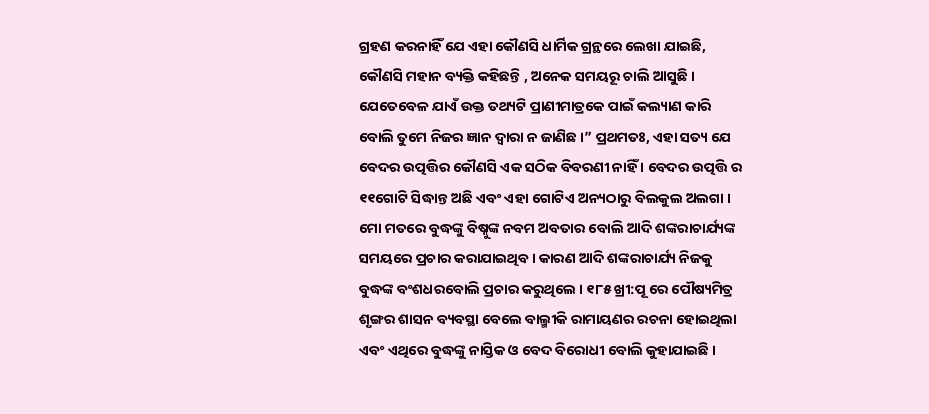ଗ୍ରହଣ କରନାହିଁ ଯେ ଏହା କୌଣସି ଧାର୍ମିକ ଗ୍ରନ୍ଥରେ ଲେଖା ଯାଇଛି, କୌଣସି ମହାନ ବ୍ୟକ୍ତି କହିଛନ୍ତି , ଅନେକ ସମୟରୂ ଚାଲି ଆସୁଛି । ଯେତେବେଳ ଯାଏଁ ଉକ୍ତ ତଥ୍ୟଟି ପ୍ରାଣୀମାତ୍ରକେ ପାଇଁ କଲ୍ୟାଣ କାରି ବୋଲି ତୁମେ ନିଜର ଜ୍ଞାନ ଦ୍ବାରା ନ ଜାଣିଛ ।” ପ୍ରଥମତଃ, ଏହା ସତ୍ୟ ଯେ ବେଦର ଉତ୍ପତ୍ତିର କୌଣସି ଏକ ସଠିକ ବିବରଣୀ ନାହିଁ । ବେଦର ଉତ୍ପତ୍ତି ର ୧୧ଗୋଟି ସିଦ୍ଧାନ୍ତ ଅଛି ଏବଂ ଏହା ଗୋଟିଏ ଅନ୍ୟଠାରୁ ବିଲକୁଲ ଅଲଗା ।
ମୋ ମତରେ ବୁଦ୍ଧଙ୍କୁ ବିଷ୍ନୁଙ୍କ ନବମ ଅବତାର ବୋଲି ଆଦି ଶଙ୍କରାଚାର୍ଯ୍ୟଙ୍କ ସମୟରେ ପ୍ରଚାର କରାଯାଇଥିବ । କାରଣ ଆଦି ଶଙ୍କରାଚାର୍ଯ୍ୟ ନିଜକୁ ବୁଦ୍ଧଙ୍କ ବଂଶଧରବୋଲି ପ୍ରଚାର କରୁଥିଲେ । ୧୮୫ ଖ୍ରୀ:ପୂ ରେ ପୌଷ୍ୟମିତ୍ର ଶୃଙ୍ଗର ଶାସନ ବ୍ୟବସ୍ଥା ବେଲେ ବାଲ୍ମୀକି ରାମାୟଣର ରଚନା ହୋଇଥିଲା ଏବଂ ଏଥିରେ ବୁଦ୍ଧଙ୍କୁ ନାସ୍ତିକ ଓ ବେଦ ବିରୋଧୀ ବୋଲି କୁହାଯାଇଛି ।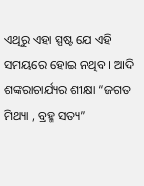ଏଥିରୁ ଏହା ସ୍ପଷ୍ଟ ଯେ ଏହି ସମୟରେ ହୋଇ ନଥିବ । ଆଦି ଶଙ୍କରାଚାର୍ଯ୍ୟର ଶୀକ୍ଷା “ଜଗତ ମିଥ୍ୟା , ବ୍ରହ୍ମ ସତ୍ୟ”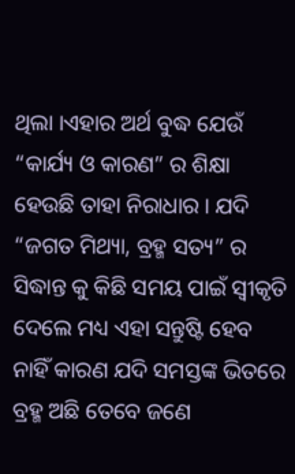ଥିଲା ।ଏହାର ଅର୍ଥ ବୁଦ୍ଧ ଯେଉଁ “କାର୍ଯ୍ୟ ଓ କାରଣ” ର ଶିକ୍ଷା ହେଉଛି ତାହା ନିରାଧାର । ଯଦି “ଜଗତ ମିଥ୍ୟା, ବ୍ରହ୍ମ ସତ୍ୟ” ର ସିଦ୍ଧାନ୍ତ କୁ କିଛି ସମୟ ପାଇଁ ସ୍ବୀକୃତି ଦେଲେ ମଧ୍ୟ ଏହା ସନ୍ତୁଷ୍ଟି ହେବ ନାହିଁ କାରଣ ଯଦି ସମସ୍ତଙ୍କ ଭିତରେ ବ୍ରହ୍ମ ଅଛି ତେବେ ଜଣେ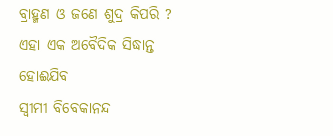ବ୍ରାହ୍ମଣ ଓ ଜଣେ ଶୁଦ୍ର କିପରି ? ଏହା ଏକ ଅବୈଦିକ ସିଦ୍ଧାନ୍ତ ହୋଈଯିବ
ସ୍ବୀମୀ ବିବେକାନନ୍ଦ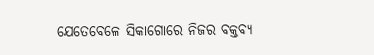ଯେତେବେଳେ ସିକାଗୋରେ ନିଜର ବକ୍ତବ୍ୟ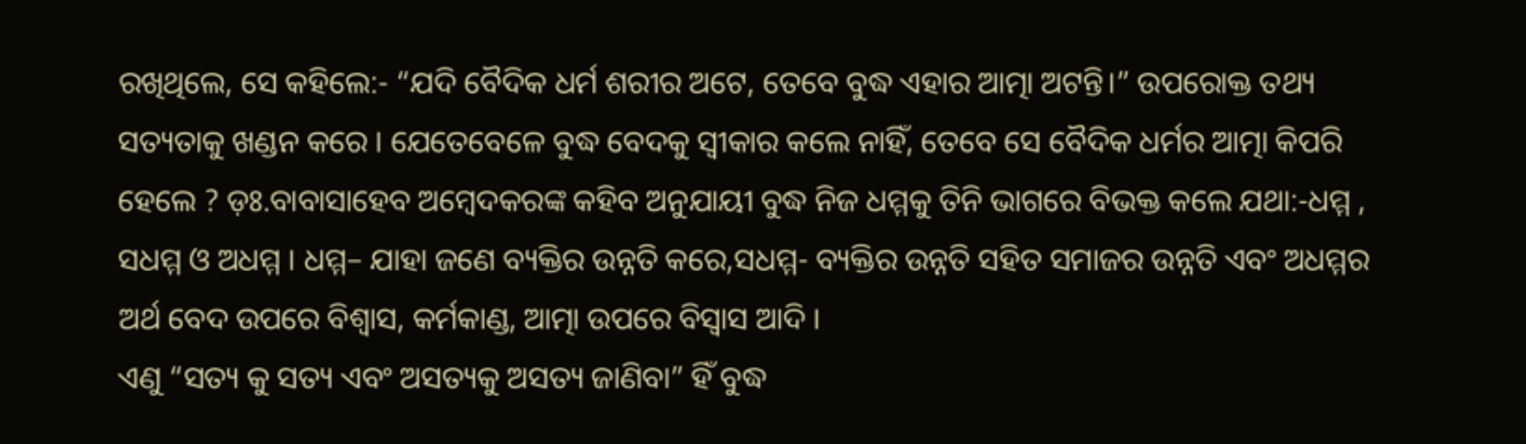ରଖିଥିଲେ, ସେ କହିଲେ:- “ଯଦି ବୈଦିକ ଧର୍ମ ଶରୀର ଅଟେ, ତେବେ ବୁଦ୍ଧ ଏହାର ଆତ୍ମା ଅଟନ୍ତି।” ଉପରୋକ୍ତ ତଥ୍ୟ ସତ୍ୟତାକୁ ଖଣ୍ଡନ କରେ । ଯେତେବେଳେ ବୁଦ୍ଧ ବେଦକୁ ସ୍ବୀକାର କଲେ ନାହିଁ, ତେବେ ସେ ବୈଦିକ ଧର୍ମର ଆତ୍ମା କିପରି ହେଲେ ? ଡ଼ଃ.ବାବାସାହେବ ଅମ୍ବେଦକରଙ୍କ କହିବ ଅନୁଯାୟୀ ବୁଦ୍ଧ ନିଜ ଧମ୍ମକୁ ତିନି ଭାଗରେ ବିଭକ୍ତ କଲେ ଯଥା:-ଧମ୍ମ , ସଧମ୍ମ ଓ ଅଧମ୍ମ । ଧମ୍ମ– ଯାହା ଜଣେ ବ୍ୟକ୍ତିର ଉନ୍ନତି କରେ,ସଧମ୍ମ- ବ୍ୟକ୍ତିର ଉନ୍ନତି ସହିତ ସମାଜର ଉନ୍ନତି ଏବଂ ଅଧମ୍ମର ଅର୍ଥ ବେଦ ଉପରେ ବିଶ୍ୱାସ, କର୍ମକାଣ୍ଡ, ଆତ୍ମା ଉପରେ ବିସ୍ବାସ ଆଦି ।
ଏଣୁ “ସତ୍ୟ କୁ ସତ୍ୟ ଏବଂ ଅସତ୍ୟକୁ ଅସତ୍ୟ ଜାଣିବା” ହିଁ ବୁଦ୍ଧ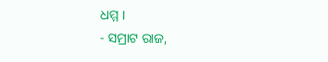ଧମ୍ମ ।
- ସମ୍ରାଟ ରାଜ,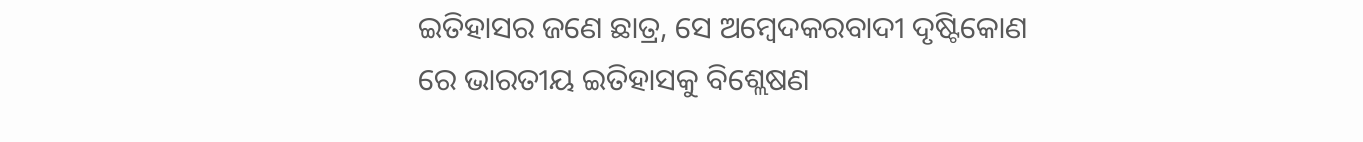ଇତିହାସର ଜଣେ ଛାତ୍ର, ସେ ଅମ୍ବେଦକରବାଦୀ ଦୃଷ୍ଟିକୋଣ ରେ ଭାରତୀୟ ଇତିହାସକୁ ବିଶ୍ଲେଷଣ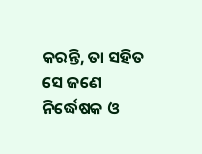କରନ୍ତି, ତା ସହିତ ସେ ଜଣେ ନିର୍ଦ୍ଧେଷକ ଓ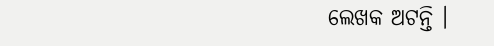ଲେଖକ ଅଟନ୍ତି ।